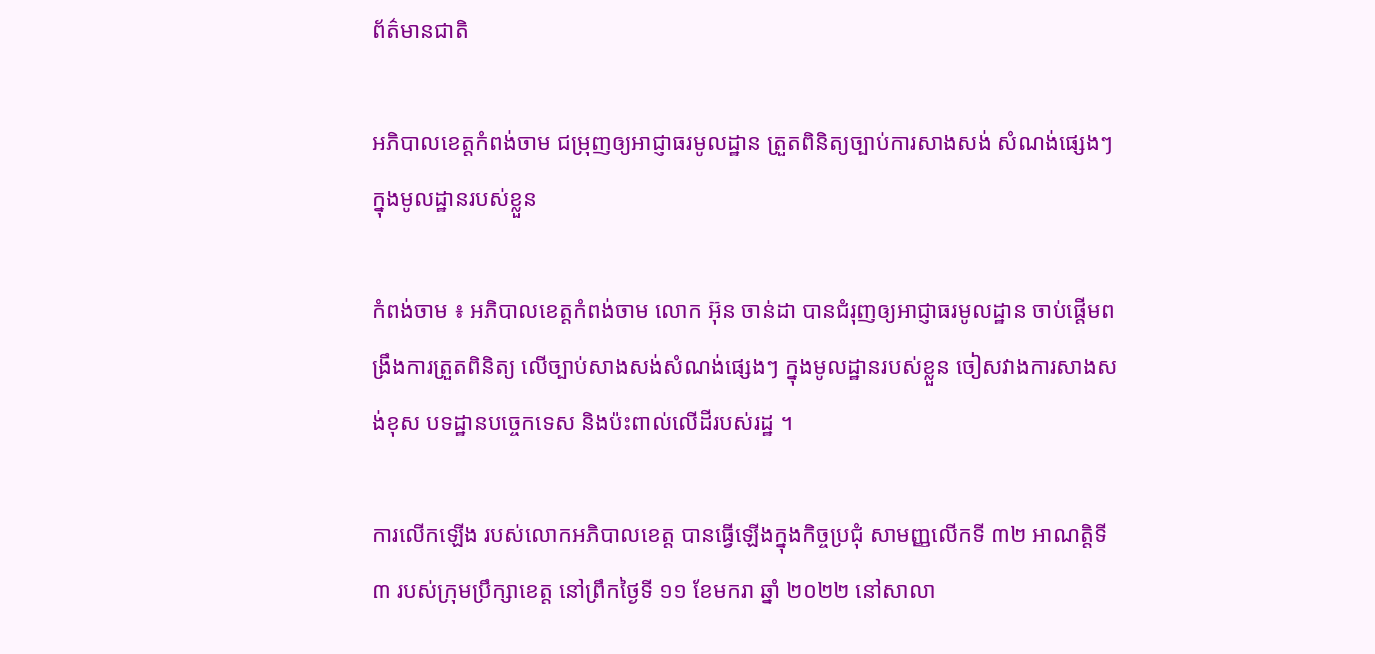ព័ត៌មានជាតិ

អភិបាលខេត្តកំពង់ចាម ជម្រុញឲ្យអាជ្ញាធរមូលដ្ឋាន ត្រួតពិនិត្យច្បាប់ការសាងសង់ សំណង់ផ្សេងៗ ក្នុងមូលដ្ឋានរបស់ខ្លួន

កំពង់ចាម ៖ អភិបាលខេត្តកំពង់ចាម លោក អ៊ុន ចាន់ដា បានជំរុញឲ្យអាជ្ញាធរមូលដ្ឋាន ចាប់ផ្ដើមពង្រឹងការត្រួតពិនិត្យ លើច្បាប់សាងសង់សំណង់ផ្សេងៗ ក្នុងមូលដ្ឋានរបស់ខ្លួន ចៀសវាងការសាងសង់ខុស បទដ្ឋានបច្ចេកទេស និងប៉ះពាល់លើដីរបស់រដ្ឋ ។

ការលើកឡើង របស់លោកអភិបាលខេត្ត បានធ្វើឡើងក្នុងកិច្ចប្រជុំ សាមញ្ញលើកទី ៣២ អាណត្តិទី៣ របស់ក្រុមប្រឹក្សាខេត្ត នៅព្រឹកថ្ងៃទី ១១ ខែមករា ឆ្នាំ ២០២២ នៅសាលា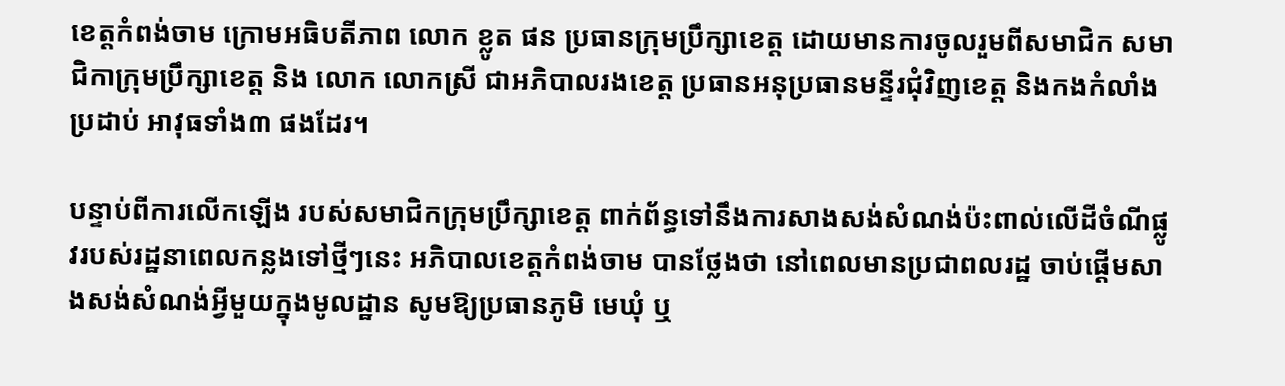ខេត្តកំពង់ចាម ក្រោមអធិបតីភាព លោក ខ្លូត ផន ប្រធានក្រុមប្រឹក្សាខេត្ត ដោយមានការចូលរួមពីសមាជិក សមាជិកាក្រុមប្រឹក្សាខេត្ត និង លោក លោកស្រី ជាអភិបាលរងខេត្ត ប្រធានអនុប្រធានមន្ទីរជុំវិញខេត្ត និងកងកំលាំងប្រដាប់ អាវុធទាំង៣ ផងដែរ។

បន្ទាប់ពីការលើកឡើង របស់សមាជិកក្រុមប្រឹក្សាខេត្ត ពាក់ព័ន្ធទៅនឹងការសាងសង់សំណង់ប៉ះពាល់លើដីចំណីផ្លូវរបស់រដ្ឋនាពេលកន្លងទៅថ្មីៗនេះ អភិបាលខេត្តកំពង់ចាម បានថ្លែងថា នៅពេលមានប្រជាពលរដ្ឋ ចាប់ផ្ដើមសាងសង់សំណង់អ្វីមួយក្នុងមូលដ្ឋាន សូមឱ្យប្រធានភូមិ មេឃុំ ឬ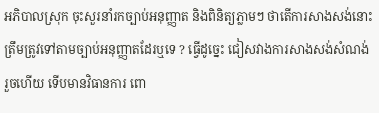អភិបាលស្រុក ចុះសួរនាំរកច្បាប់អនុញ្ញាត និងពិនិត្យភ្លាមៗ ថាតើការសាងសង់នោះ ត្រឹមត្រូវទៅតាមច្បាប់អនុញ្ញាតដែរឬទេ ? ធ្វើដូច្នេះ ជៀសវាងការសាងសង់សំណង់ រួចហើយ ទើបមានវិធានការ ពោ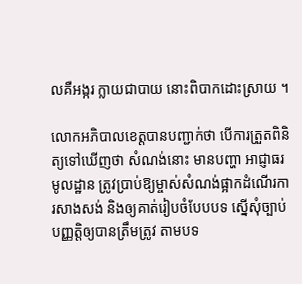លគឺអង្ករ ក្លាយជាបាយ នោះពិបាកដោះស្រាយ ។

លោកអភិបាលខេត្តបានបញ្ជាក់ថា បើការត្រួតពិនិត្យទៅឃើញថា សំណង់នោះ មានបញ្ហា អាជ្ញាធរមូលដ្ឋាន ត្រូវប្រាប់ឱ្យម្ចាស់សំណង់ផ្អាកដំណើរការសាងសង់ និងឲ្យគាត់រៀបចំបែបបទ ស្នើសុំច្បាប់បញ្ញត្តិឲ្យបានត្រឹមត្រូវ តាមបទ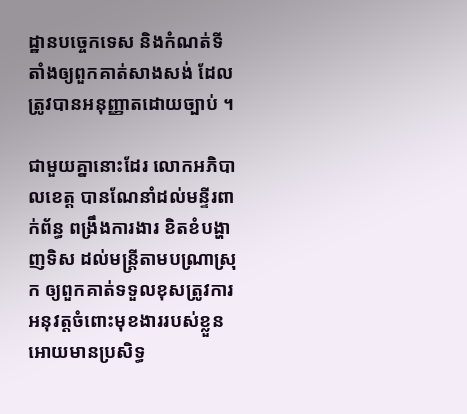ដ្ឋានបច្ចេកទេស និងកំណត់ទីតាំងឲ្យពួកគាត់សាងសង់ ដែលត្រូវបានអនុញ្ញាតដោយច្បាប់ ។

ជាមួយគ្នានោះដែរ លោកអភិបាលខេត្ត បានណែនាំដល់មន្ទីរពាក់ព័ន្ធ ពង្រឹងការងារ ខិតខំបង្ហាញទិស ដល់មន្ត្រីតាមបណ្រាស្រុក ឲ្យពួកគាត់ទទួលខុសត្រូវការអនុវត្តចំពោះមុខងាររបស់ខ្លួនអោយមានប្រសិទ្ធ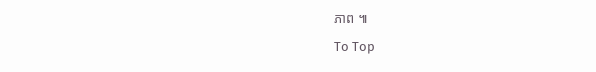ភាព ៕

To Top